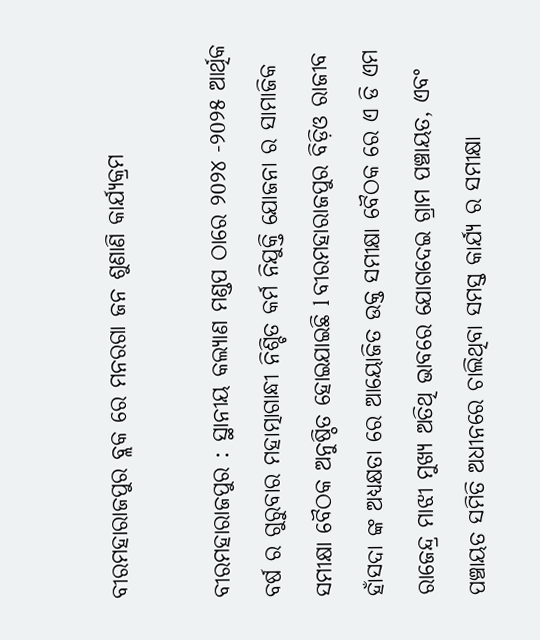ବୀରମହାରାଜପୁର ବ୍ଲକ ରେ ମନରଗା ଜନ ଶୁଣାଣି କାର୍ଯ୍ୟକ୍ରମ

ବୀରମହାରାଜପୁର : ସ୍ଥାନୀୟ କଲ୍ୟାଣ ମଣ୍ଡପ ଠାରେ ୨0୨୪ -୨0୨୫ ଆର୍ଥିକ ବର୍ଷ ର ଗୁରୁବାର ମହାତ୍ମାଗାନ୍ଧୀ ନିଶ୍ଚିତ କର୍ମ ନିଯୁକ୍ତି ଯୋଜନା ର ସାମାଜିକ ସମୀକ୍ଷା ବୈଠକ ଅନୁଷ୍ଠିତ ହୋଇଯାଇଛି l ବୀରମହାରାଜପୁର ବିଡ଼ିଓ ରାଜୀବ ହାଁସଦା ଙ୍କ ଅଧ୍ୟକ୍ଷତା ରେ ଆୟୋଜିତ ଉକ୍ତ ସମୀକ୍ଷା ବୈଠକ ରେ ଏ ଡି ଏମ ରାଜେନ୍ଦ୍ର ମାଝୀ ମୁଖ୍ୟ ଅତିଥି ଭାବରେ ଯୋଗଦେଇ ଗ୍ରାମ ପଞ୍ଚାୟତ, ଏବଂ ପଞ୍ଚାୟତ ସମିତି ଅଧୀନରେ ଚାଲିଥିବା ସମସ୍ତ କାର୍ଯ୍ୟ ର ସମୀକ୍ଷା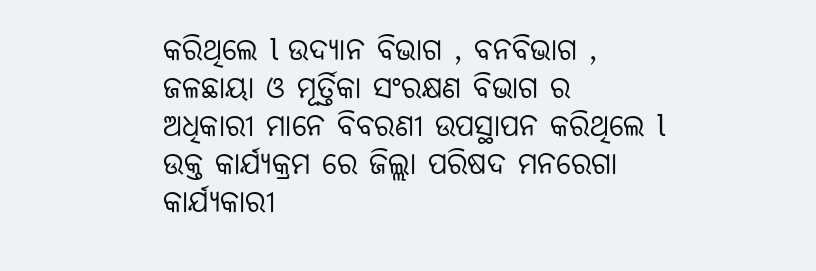କରିଥିଲେ l ଉଦ୍ୟାନ ବିଭାଗ , ବନବିଭାଗ , ଜଳଛାୟା ଓ ମୂର୍ତ୍ତିକା ସଂରକ୍ଷଣ ବିଭାଗ ର ଅଧିକାରୀ ମାନେ ବିବରଣୀ ଉପସ୍ଥାପନ କରିଥିଲେ l ଉକ୍ତ କାର୍ଯ୍ୟକ୍ରମ ରେ ଜିଲ୍ଲା ପରିଷଦ ମନରେଗା କାର୍ଯ୍ୟକାରୀ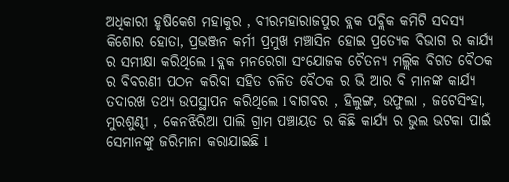ଅଧିକାରୀ ହୃଷିକେଶ ମହାକୁର , ବୀରମହାରାଜପୁର ବ୍ଲକ ପବ୍ଲିକ କମିଟି ସଦସ୍ୟ କିଶୋର ହୋତା, ପ୍ରଭଞ୍ଜନ କର୍ମୀ ପ୍ରମୁଖ ମଞ୍ଚାସିନ ହୋଇ ପ୍ରତ୍ୟେକ ବିଭାଗ ର କାର୍ଯ୍ୟ ର ସମୀକ୍ଷା କରିଥିଲେ l ବ୍ଲକ ମନରେଗା ସଂଯୋଜକ ଚୈତନ୍ୟ ମଲ୍ଲିକ ବିଗତ ବୈଠକ ର ବିବରଣୀ ପଠନ କରିବା ସହିତ ଚଳିତ ବୈଠକ ର ଭି ଆର ବି ମାନଙ୍କ କାର୍ଯ୍ୟ ତଦାରଖ ତଥ୍ୟ ଉପସ୍ଥାପନ କରିଥିଲେ l ବାଗବର , ହିଲୁଙ୍ଗ, ଉଫୁଲା , ଜଟେସିଂହା, ମୁରଶୁଣ୍ଢୀ , କେନଝିରିଆ ପାଲି ଗ୍ରାମ ପଞ୍ଚାୟତ ର କିଛି କାର୍ଯ୍ୟ ର ଭୁଲ ଭଟକା ପାଇଁ ସେମାନଙ୍କୁ ଜରିମାନା କରାଯାଇଛି l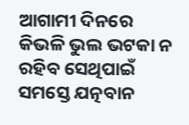ଆଗାମୀ ଦିନରେ କିଭଳି ଭୁଲ ଭଟକା ନ ରହିବ ସେଥିପାଇଁ ସମସ୍ତେ ଯତ୍ନବାନ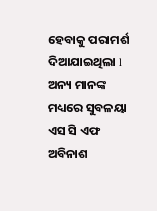ହେବାକୁ ପରାମର୍ଶ ଦିଆଯାଇଥିଲା l ଅନ୍ୟ ମାନଙ୍କ ମଧ୍ୟରେ ସୁବଳୟା ଏସ ସି ଏଫ ଅବିନାଶ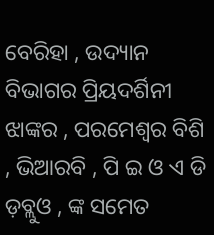ବେରିହା , ଉଦ୍ୟାନ ବିଭାଗର ପ୍ରିୟଦର୍ଶିନୀ ଝାଙ୍କର , ପରମେଶ୍ୱର ବିଶି , ଭିଆରବି , ପି ଇ ଓ ଏ ଡି ଡ଼ବ୍ଲୁଓ , ଙ୍କ ସମେତ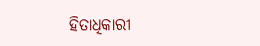ହିତାଧିକାରୀ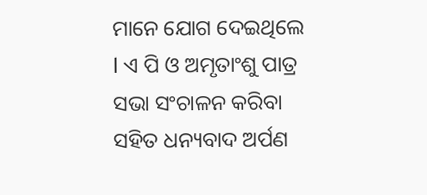ମାନେ ଯୋଗ ଦେଇଥିଲେ l ଏ ପି ଓ ଅମୃତାଂଶୁ ପାତ୍ର ସଭା ସଂଚାଳନ କରିବା ସହିତ ଧନ୍ୟବାଦ ଅର୍ପଣ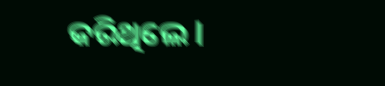କରିଥିଲେ l